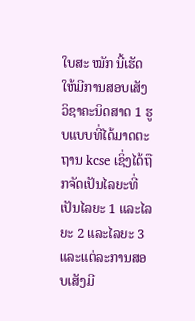ໃບສະ ໝັກ ນີ້ເຮັດໃຫ້ມີການສອບເສັງວິຊາຄະນິດສາດ 1 ຮູບແບບທີ່ໄດ້ມາດຕະຖານ kcse ເຊິ່ງໄດ້ຖືກຈັດເປັນໄລຍະທີ່ເປັນໄລຍະ 1 ແລະໄລຍະ 2 ແລະໄລຍະ 3 ແລະແຕ່ລະການສອບເສັງມີ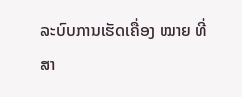ລະບົບການເຮັດເຄື່ອງ ໝາຍ ທີ່ສາ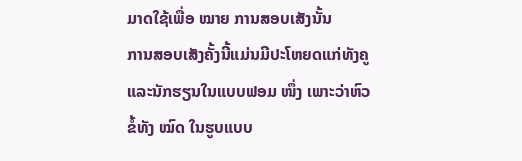ມາດໃຊ້ເພື່ອ ໝາຍ ການສອບເສັງນັ້ນ
ການສອບເສັງຄັ້ງນີ້ແມ່ນມີປະໂຫຍດແກ່ທັງຄູແລະນັກຮຽນໃນແບບຟອມ ໜຶ່ງ ເພາະວ່າຫົວຂໍ້ທັງ ໝົດ ໃນຮູບແບບ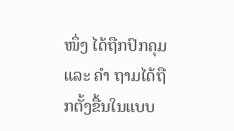ໜຶ່ງ ໄດ້ຖືກປົກຄຸມແລະ ຄຳ ຖາມໄດ້ຖືກຕັ້ງຂື້ນໃນແບບ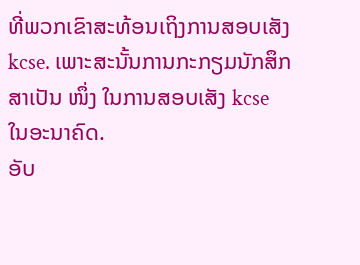ທີ່ພວກເຂົາສະທ້ອນເຖິງການສອບເສັງ kcse. ເພາະສະນັ້ນການກະກຽມນັກສຶກສາເປັນ ໜຶ່ງ ໃນການສອບເສັງ kcse ໃນອະນາຄົດ.
ອັບ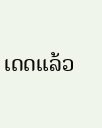ເດດແລ້ວ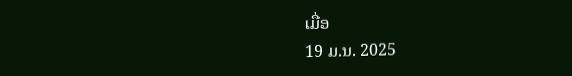ເມື່ອ
19 ມ.ນ. 2025